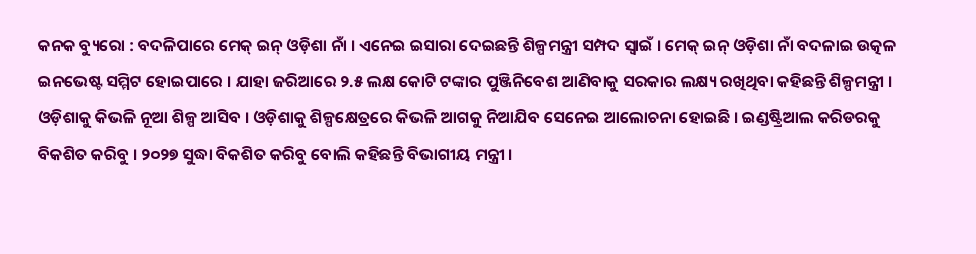କନକ ବ୍ୟୁରୋ : ବଦଳିପାରେ ମେକ୍ ଇନ୍ ଓଡ଼ିଶା ନାଁ । ଏନେଇ ଇସାରା ଦେଇଛନ୍ତି ଶିଳ୍ପମନ୍ତ୍ରୀ ସମ୍ପଦ ସ୍ୱାଇଁ । ମେକ୍ ଇନ୍ ଓଡ଼ିଶା ନାଁ ବଦଳାଇ ଉତ୍କଳ ଇନଭେଷ୍ଟ ସମ୍ମିଟ ହୋଇପାରେ । ଯାହା ଜରିଆରେ ୨.୫ ଲକ୍ଷ କୋଟି ଟଙ୍କାର ପୁଞ୍ଜିନିବେଶ ଆଣିବାକୁ ସରକାର ଲକ୍ଷ୍ୟ ରଖିଥିବା କହିଛନ୍ତି ଶିଳ୍ପମନ୍ତ୍ରୀ ।
ଓଡ଼ିଶାକୁ କିଭଳି ନୂଆ ଶିଳ୍ପ ଆସିବ । ଓଡ଼ିଶାକୁ ଶିଳ୍ପକ୍ଷେତ୍ରରେ କିଭଳି ଆଗକୁ ନିଆଯିବ ସେନେଇ ଆଲୋଚନା ହୋଇଛି । ଇଣ୍ଡଷ୍ଟ୍ରିଆଲ କରିଡରକୁ ବିକଶିତ କରିବୁ । ୨୦୨୭ ସୁଦ୍ଧା ବିକଶିତ କରିବୁ ବୋଲି କହିଛନ୍ତି ବିଭାଗୀୟ ମନ୍ତ୍ରୀ ।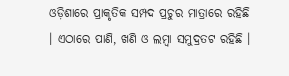ଓଡ଼ିଶାରେ ପ୍ରାକୃତିକ ସମ୍ପଦ ପ୍ରଚୁର ମାତ୍ରାରେ ରହିଛି । ଏଠାରେ ପାଣି, ଖଣି ଓ ଲମ୍ବା ସମୁଦ୍ରତଟ ରହିଛି ।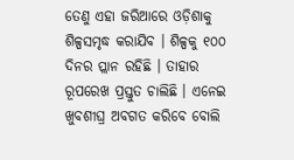ତେଣୁ ଏହା ଜରିଆରେ ଓଡ଼ିଶାକୁ ଶିଳ୍ପସମୃଦ୍ଧ କରାଯିବ । ଶିଳ୍ପକୁ ୧୦୦ ଦିନର ପ୍ଲାନ ରହିଛି । ତାହାର ରୂପରେଖ ପ୍ରସ୍ତୁତ ଚାଲିଛି । ଏନେଇ ଖୁବଶୀଘ୍ର ଅବଗତ କରିବେ ବୋଲି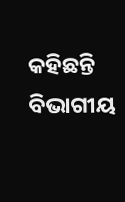କହିଛନ୍ତି ବିଭାଗୀୟ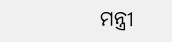ମନ୍ତ୍ରୀ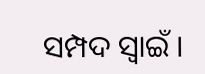ସମ୍ପଦ ସ୍ୱାଇଁ ।